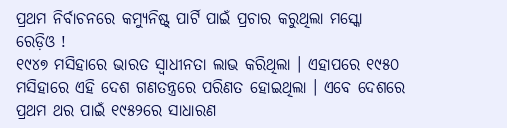ପ୍ରଥମ ନିର୍ବାଚନରେ କମ୍ୟୁନିଷ୍ଟ୍ ପାର୍ଟି ପାଇଁ ପ୍ରଚାର କରୁଥିଲା ମସ୍କୋ ରେଡ଼ିଓ !
୧୯୪୭ ମସିହାରେ ଭାରତ ସ୍ୱାଧୀନତା ଲାଭ କରିଥିଲା । ଏହାପରେ ୧୯୫୦ ମସିହାରେ ଏହି ଦେଶ ଗଣତନ୍ତ୍ରରେ ପରିଣତ ହୋଇଥିଲା । ଏବେ ଦେଶରେ ପ୍ରଥମ ଥର ପାଇଁ ୧୯୫୨ରେ ସାଧାରଣ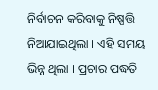ନିର୍ବାଚନ କରିବାକୁ ନିଷ୍ପତ୍ତି ନିଆଯାଇଥିଲା । ଏହି ସମୟ ଭିନ୍ନ ଥିଲା । ପ୍ରଚାର ପଦ୍ଧତି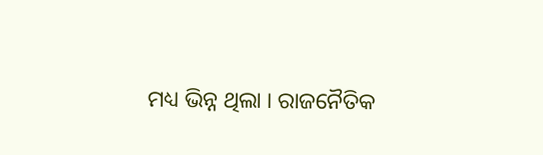ମଧ୍ୟ ଭିନ୍ନ ଥିଲା । ରାଜନୈତିକ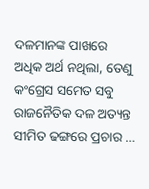ଦଳମାନଙ୍କ ପାଖରେ ଅଧିକ ଅର୍ଥ ନଥିଲା, ତେଣୁ କଂଗ୍ରେସ ସମେତ ସବୁ ରାଜନୈତିକ ଦଳ ଅତ୍ୟନ୍ତ ସୀମିତ ଢଙ୍ଗରେ ପ୍ରଚାର …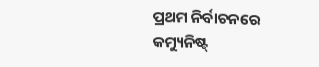ପ୍ରଥମ ନିର୍ବାଚନରେ କମ୍ୟୁନିଷ୍ଟ୍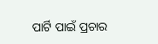ପାର୍ଟି ପାଇଁ ପ୍ରଚାର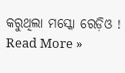କରୁଥିଲା ମସ୍କୋ ରେଡ଼ିଓ ! Read More »